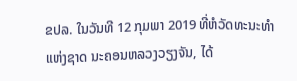ຂປລ. ໃນວັນທີ 12 ກຸມພາ 2019 ທີ່ຫໍວັດທະນະທຳແຫ່ງຊາດ ນະຄອນຫລວງວຽງຈັນ, ໄດ້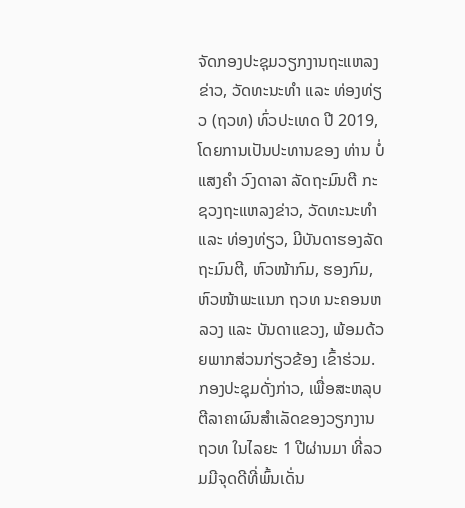ຈັດກອງປະຊຸມວຽກງານຖະແຫລງຂ່າວ, ວັດທະນະທຳ ແລະ ທ່ອງທ່ຽວ (ຖວທ) ທົ່ວປະເທດ ປີ 2019, ໂດຍການເປັນປະທານຂອງ ທ່ານ ບໍ່ແສງຄຳ ວົງດາລາ ລັດຖະມົນຕີ ກະຊວງຖະແຫລງຂ່າວ, ວັດທະນະທຳ ແລະ ທ່ອງທ່ຽວ, ມີບັນດາຮອງລັດຖະມົນຕີ, ຫົວໜ້າກົມ, ຮອງກົມ, ຫົວໜ້າພະແນກ ຖວທ ນະຄອນຫລວງ ແລະ ບັນດາແຂວງ, ພ້ອມດ້ວຍພາກສ່ວນກ່ຽວຂ້ອງ ເຂົ້າຮ່ວມ.
ກອງປະຊຸມດັ່ງກ່າວ, ເພື່ອສະຫລຸບຕີລາຄາຜົນສຳເລັດຂອງວຽກງານ ຖວທ ໃນໄລຍະ 1 ປີຜ່ານມາ ທີ່ລວມມີຈຸດດີທີ່ພົ້ນເດັ່ນ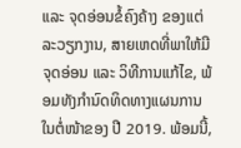ແລະ ຈຸດອ່ອນຂໍ້ຄົງຄ້າງ ຂອງແຕ່ລະວຽກງານ, ສາຍເຫດທີ່ພາໃຫ້ມີຈຸດອ່ອນ ແລະ ວິທີການແກ້ໄຂ, ພ້ອມທັງກຳນົດທິດທາງແຜນການໃນຕໍ່ໜ້າຂອງ ປີ 2019. ພ້ອມນີ້,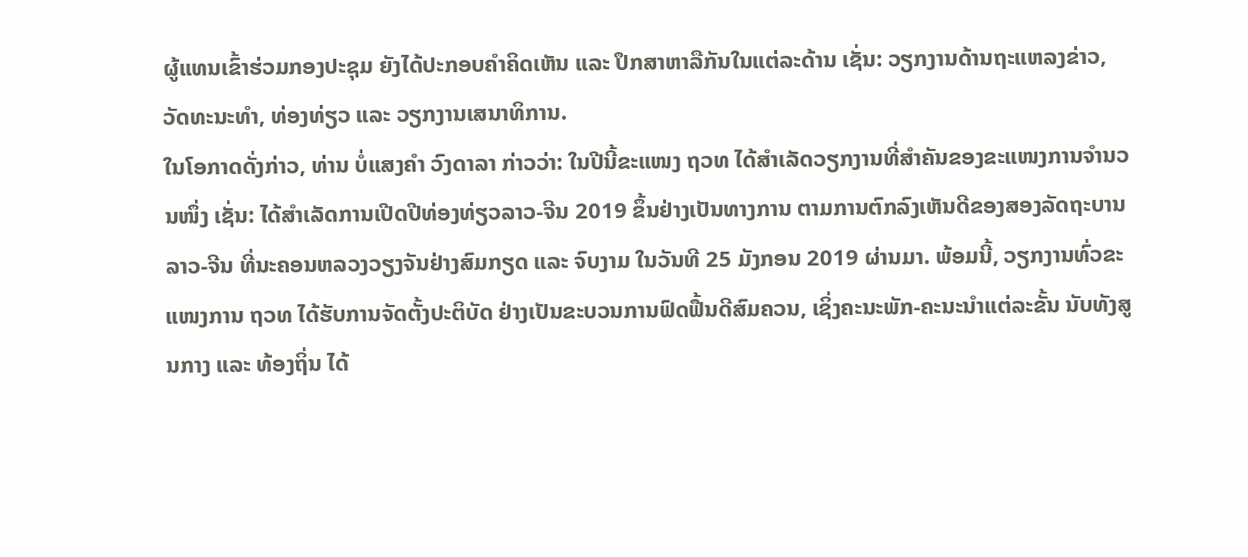ຜູ້ແທນເຂົ້າຮ່ວມກອງປະຊຸມ ຍັງໄດ້ປະກອບຄຳຄິດເຫັນ ແລະ ປຶກສາຫາລືກັນໃນແຕ່ລະດ້ານ ເຊັ່ນ: ວຽກງານດ້ານຖະແຫລງຂ່າວ, ວັດທະນະທຳ, ທ່ອງທ່ຽວ ແລະ ວຽກງານເສນາທິການ.
ໃນໂອກາດດັ່ງກ່າວ, ທ່ານ ບໍ່ແສງຄຳ ວົງດາລາ ກ່າວວ່າ: ໃນປີນີ້ຂະແໜງ ຖວທ ໄດ້ສຳເລັດວຽກງານທີ່ສຳຄັນຂອງຂະແໜງການຈຳນວນໜຶ່ງ ເຊັ່ນ: ໄດ້ສຳເລັດການເປີດປີທ່ອງທ່ຽວລາວ-ຈີນ 2019 ຂຶ້ນຢ່າງເປັນທາງການ ຕາມການຕົກລົງເຫັນດີຂອງສອງລັດຖະບານ ລາວ-ຈີນ ທີ່ນະຄອນຫລວງວຽງຈັນຢ່າງສົມກຽດ ແລະ ຈົບງາມ ໃນວັນທີ 25 ມັງກອນ 2019 ຜ່ານມາ. ພ້ອມນີ້, ວຽກງານທົ່ວຂະແໜງການ ຖວທ ໄດ້ຮັບການຈັດຕັ້ງປະຕິບັດ ຢ່າງເປັນຂະບວນການຟົດຟື້ນດີສົມຄວນ, ເຊິ່ງຄະນະພັກ-ຄະນະນຳແຕ່ລະຂັ້ນ ນັບທັງສູນກາງ ແລະ ທ້ອງຖິ່ນ ໄດ້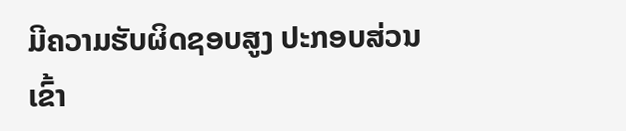ມີຄວາມຮັບຜິດຊອບສູງ ປະກອບສ່ວນເຂົ້າ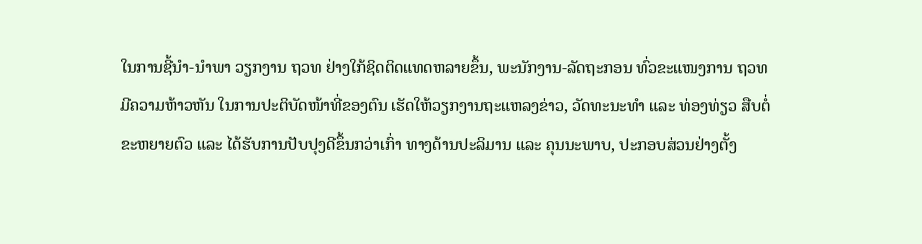ໃນການຊີ້ນຳ-ນຳພາ ວຽກງານ ຖວທ ຢ່າງໃກ້ຊິດຕິດແທດຫລາຍຂຶ້ນ, ພະນັກງານ-ລັດຖະກອນ ທົ່ວຂະແໜງການ ຖວທ ມີຄວາມຫ້າວຫັນ ໃນການປະຕິບັດໜ້າທີ່ຂອງຕົນ ເຮັດໃຫ້ວຽກງານຖະແຫລງຂ່າວ, ວັດທະນະທຳ ແລະ ທ່ອງທ່ຽວ ສືບຕໍ່ຂະຫຍາຍຕົວ ແລະ ໄດ້ຮັບການປັບປຸງດີຂຶ້ນກວ່າເກົ່າ ທາງດ້ານປະລິມານ ແລະ ຄຸນນະພາບ, ປະກອບສ່ວນຢ່າງຕັ້ງ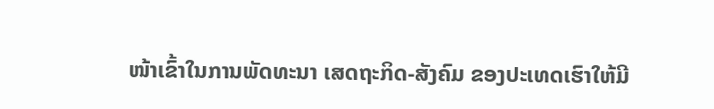ໜ້າເຂົ້າໃນການພັດທະນາ ເສດຖະກິດ-ສັງຄົມ ຂອງປະເທດເຮົາໃຫ້ມີ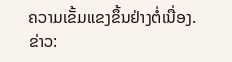ຄວາມເຂັ້ມແຂງຂຶ້ນຢ່າງຕໍ່ເນື່ອງ.
ຂ່າວ: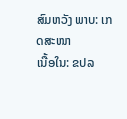ສົມຫວັງ ພາບ: ເກດສະໜາ
ເນື້ອໃນ: ຂປລ